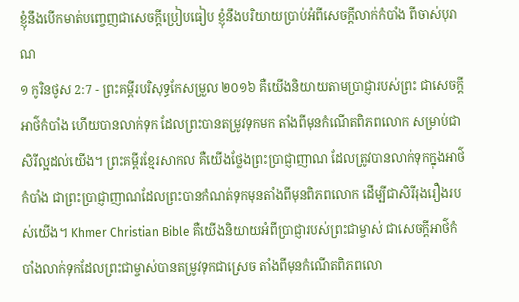ខ្ញុំនឹងបើកមាត់បញ្ចេញជាសេចក្ដីប្រៀបធៀប ខ្ញុំនឹងបរិយាយប្រាប់អំពីសេចក្ដីលាក់កំបាំង ពីចាស់បុរាណ
១ កូរិនថូស 2:7 - ព្រះគម្ពីរបរិសុទ្ធកែសម្រួល ២០១៦ គឺយើងនិយាយតាមប្រាជ្ញារបស់ព្រះ ជាសេចក្តីអាថ៌កំបាំង ហើយបានលាក់ទុក ដែលព្រះបានតម្រូវទុកមក តាំងពីមុនកំណើតពិភពលោក សម្រាប់ជាសិរីល្អដល់យើង។ ព្រះគម្ពីរខ្មែរសាកល គឺយើងថ្លែងព្រះប្រាជ្ញាញាណ ដែលត្រូវបានលាក់ទុកក្នុងអាថ៌កំបាំង ជាព្រះប្រាជ្ញាញាណដែលព្រះបានកំណត់ទុកមុនតាំងពីមុនពិភពលោក ដើម្បីជាសិរីរុងរឿងរបស់យើង។ Khmer Christian Bible គឺយើងនិយាយអំពីប្រាជ្ញារបស់ព្រះជាម្ចាស់ ជាសេចក្ដីអាថ៌កំបាំងលាក់ទុកដែលព្រះជាម្ចាស់បានតម្រូវទុកជាស្រេច តាំងពីមុនកំណើតពិភពលោ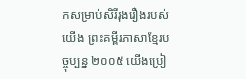កសម្រាប់សិរីរុងរឿងរបស់យើង ព្រះគម្ពីរភាសាខ្មែរបច្ចុប្បន្ន ២០០៥ យើងប្រៀ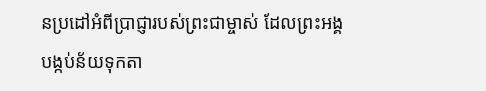នប្រដៅអំពីប្រាជ្ញារបស់ព្រះជាម្ចាស់ ដែលព្រះអង្គបង្កប់ន័យទុកតា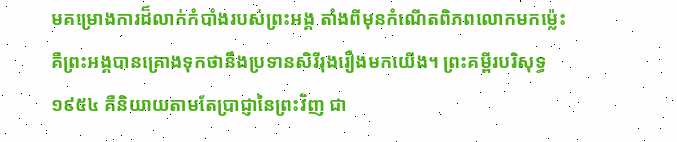មគម្រោងការដ៏លាក់កំបាំងរបស់ព្រះអង្គ តាំងពីមុនកំណើតពិភពលោកមកម៉្លេះ គឺព្រះអង្គបានគ្រោងទុកថានឹងប្រទានសិរីរុងរឿងមកយើង។ ព្រះគម្ពីរបរិសុទ្ធ ១៩៥៤ គឺនិយាយតាមតែប្រាជ្ញានៃព្រះវិញ ជា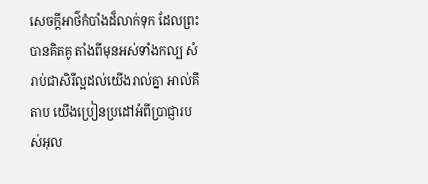សេចក្ដីអាថ៌កំបាំងដ៏លាក់ទុក ដែលព្រះបានគិតគូ តាំងពីមុនអស់ទាំងកល្ប សំរាប់ជាសិរីល្អដល់យើងរាល់គ្នា អាល់គីតាប យើងប្រៀនប្រដៅអំពីប្រាជ្ញារបស់អុល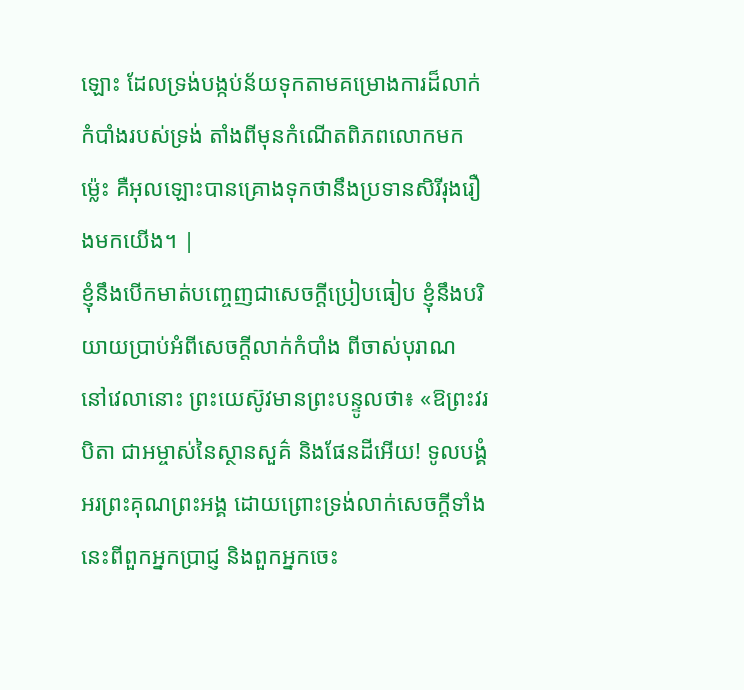ឡោះ ដែលទ្រង់បង្កប់ន័យទុកតាមគម្រោងការដ៏លាក់កំបាំងរបស់ទ្រង់ តាំងពីមុនកំណើតពិភពលោកមកម៉្លេះ គឺអុលឡោះបានគ្រោងទុកថានឹងប្រទានសិរីរុងរឿងមកយើង។ |
ខ្ញុំនឹងបើកមាត់បញ្ចេញជាសេចក្ដីប្រៀបធៀប ខ្ញុំនឹងបរិយាយប្រាប់អំពីសេចក្ដីលាក់កំបាំង ពីចាស់បុរាណ
នៅវេលានោះ ព្រះយេស៊ូវមានព្រះបន្ទូលថា៖ «ឱព្រះវរបិតា ជាអម្ចាស់នៃស្ថានសួគ៌ និងផែនដីអើយ! ទូលបង្គំអរព្រះគុណព្រះអង្គ ដោយព្រោះទ្រង់លាក់សេចក្តីទាំងនេះពីពួកអ្នកប្រាជ្ញ និងពួកអ្នកចេះ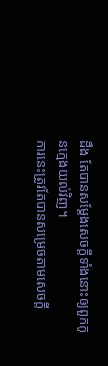ដឹង តែបានសម្តែងសេចក្ដីទាំងនោះឲ្យពួកកូនក្មេងយល់វិញ។
ការនេះត្រូវតែបានសម្រេចតាមសេចក្តី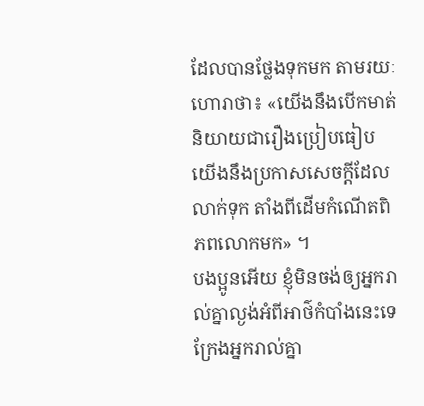ដែលបានថ្លែងទុកមក តាមរយៈហោរាថា៖ «យើងនឹងបើកមាត់និយាយជារឿងប្រៀបធៀប យើងនឹងប្រកាសសេចក្ដីដែលលាក់ទុក តាំងពីដើមកំណើតពិភពលោកមក» ។
បងប្អូនអើយ ខ្ញុំមិនចង់ឲ្យអ្នករាល់គ្នាល្ងង់អំពីអាថ៌កំបាំងនេះទេ ក្រែងអ្នករាល់គ្នា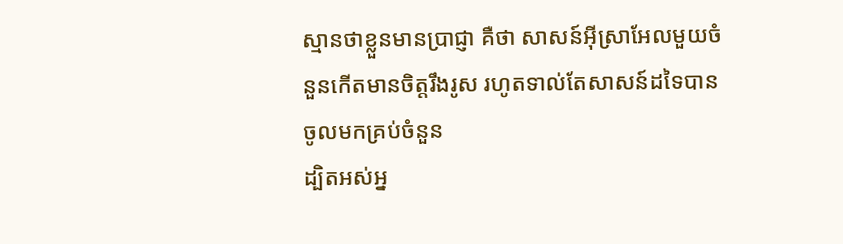ស្មានថាខ្លួនមានប្រាជ្ញា គឺថា សាសន៍អ៊ីស្រាអែលមួយចំនួនកើតមានចិត្តរឹងរូស រហូតទាល់តែសាសន៍ដទៃបានចូលមកគ្រប់ចំនួន
ដ្បិតអស់អ្ន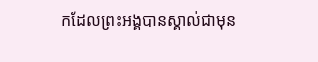កដែលព្រះអង្គបានស្គាល់ជាមុន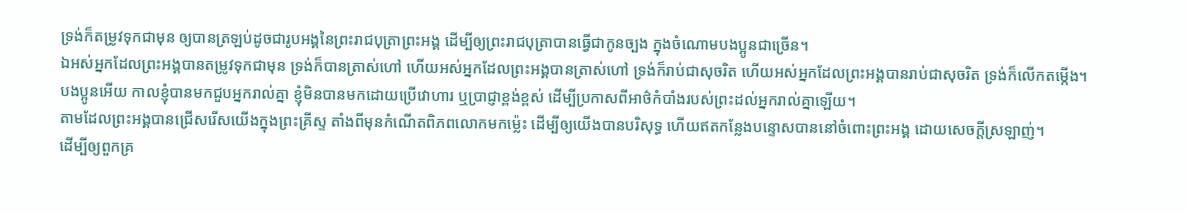ទ្រង់ក៏តម្រូវទុកជាមុន ឲ្យបានត្រឡប់ដូចជារូបអង្គនៃព្រះរាជបុត្រាព្រះអង្គ ដើម្បីឲ្យព្រះរាជបុត្រាបានធ្វើជាកូនច្បង ក្នុងចំណោមបងប្អូនជាច្រើន។
ឯអស់អ្នកដែលព្រះអង្គបានតម្រូវទុកជាមុន ទ្រង់ក៏បានត្រាស់ហៅ ហើយអស់អ្នកដែលព្រះអង្គបានត្រាស់ហៅ ទ្រង់ក៏រាប់ជាសុចរិត ហើយអស់អ្នកដែលព្រះអង្គបានរាប់ជាសុចរិត ទ្រង់ក៏លើកតម្កើង។
បងប្អូនអើយ កាលខ្ញុំបានមកជួបអ្នករាល់គ្នា ខ្ញុំមិនបានមកដោយប្រើវោហារ ឬប្រាជ្ញាខ្ពង់ខ្ពស់ ដើម្បីប្រកាសពីអាថ៌កំបាំងរបស់ព្រះដល់អ្នករាល់គ្នាឡើយ។
តាមដែលព្រះអង្គបានជ្រើសរើសយើងក្នុងព្រះគ្រីស្ទ តាំងពីមុនកំណើតពិភពលោកមកម៉្លេះ ដើម្បីឲ្យយើងបានបរិសុទ្ធ ហើយឥតកន្លែងបន្ទោសបាននៅចំពោះព្រះអង្គ ដោយសេចក្តីស្រឡាញ់។
ដើម្បីឲ្យពួកគ្រ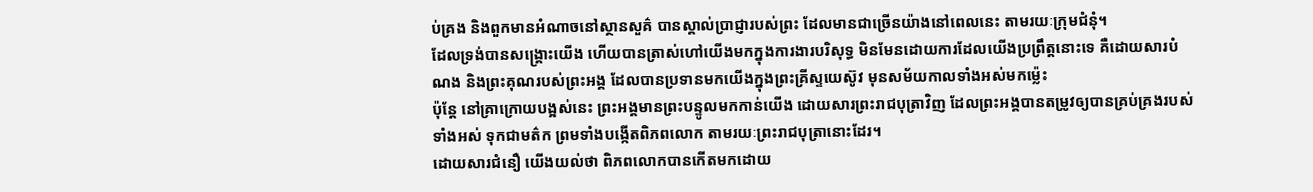ប់គ្រង និងពួកមានអំណាចនៅស្ថានសួគ៌ បានស្គាល់ប្រាជ្ញារបស់ព្រះ ដែលមានជាច្រើនយ៉ាងនៅពេលនេះ តាមរយៈក្រុមជំនុំ។
ដែលទ្រង់បានសង្គ្រោះយើង ហើយបានត្រាស់ហៅយើងមកក្នុងការងារបរិសុទ្ធ មិនមែនដោយការដែលយើងប្រព្រឹត្តនោះទេ គឺដោយសារបំណង និងព្រះគុណរបស់ព្រះអង្គ ដែលបានប្រទានមកយើងក្នុងព្រះគ្រីស្ទយេស៊ូវ មុនសម័យកាលទាំងអស់មកម៉្លេះ
ប៉ុន្តែ នៅគ្រាក្រោយបង្អស់នេះ ព្រះអង្គមានព្រះបន្ទូលមកកាន់យើង ដោយសារព្រះរាជបុត្រាវិញ ដែលព្រះអង្គបានតម្រូវឲ្យបានគ្រប់គ្រងរបស់ទាំងអស់ ទុកជាមត៌ក ព្រមទាំងបង្កើតពិភពលោក តាមរយៈព្រះរាជបុត្រានោះដែរ។
ដោយសារជំនឿ យើងយល់ថា ពិភពលោកបានកើតមកដោយ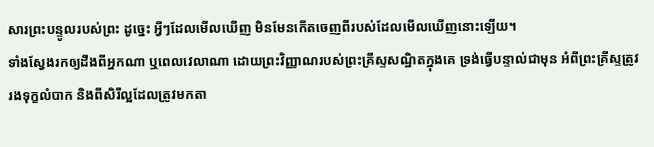សារព្រះបន្ទូលរបស់ព្រះ ដូច្នេះ អ្វីៗដែលមើលឃើញ មិនមែនកើតចេញពីរបស់ដែលមើលឃើញនោះឡើយ។
ទាំងស្វែងរកឲ្យដឹងពីអ្នកណា ឬពេលវេលាណា ដោយព្រះវិញ្ញាណរបស់ព្រះគ្រីស្ទសណ្ឋិតក្នុងគេ ទ្រង់ធ្វើបន្ទាល់ជាមុន អំពីព្រះគ្រីស្ទត្រូវរងទុក្ខលំបាក និងពីសិរីល្អដែលត្រូវមកតា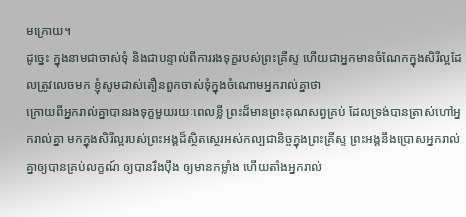មក្រោយ។
ដូច្នេះ ក្នុងនាមជាចាស់ទុំ និងជាបន្ទាល់ពីការរងទុក្ខរបស់ព្រះគ្រីស្ទ ហើយជាអ្នកមានចំណែកក្នុងសិរីល្អដែលត្រូវលេចមក ខ្ញុំសូមដាស់តឿនពួកចាស់ទុំក្នុងចំណោមអ្នករាល់គ្នាថា
ក្រោយពីអ្នករាល់គ្នាបានរងទុក្ខមួយរយៈពេលខ្លី ព្រះដ៏មានព្រះគុណសព្វគ្រប់ ដែលទ្រង់បានត្រាស់ហៅអ្នករាល់គ្នា មកក្នុងសិរីល្អរបស់ព្រះអង្គដ៏ស្ថិតស្ថេរអស់កល្បជានិច្ចក្នុងព្រះគ្រីស្ទ ព្រះអង្គនឹងប្រោសអ្នករាល់គ្នាឲ្យបានគ្រប់លក្ខណ៍ ឲ្យបានរឹងប៉ឹង ឲ្យមានកម្លាំង ហើយតាំងអ្នករាល់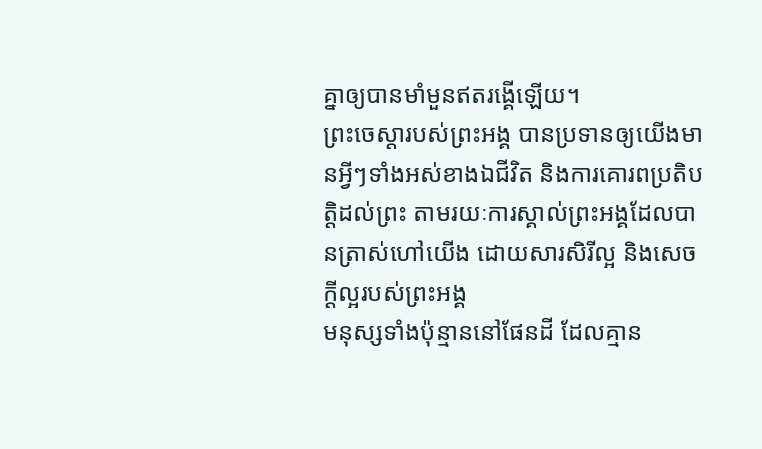គ្នាឲ្យបានមាំមួនឥតរង្គើឡើយ។
ព្រះចេស្តារបស់ព្រះអង្គ បានប្រទានឲ្យយើងមានអ្វីៗទាំងអស់ខាងឯជីវិត និងការគោរពប្រតិបត្តិដល់ព្រះ តាមរយៈការស្គាល់ព្រះអង្គដែលបានត្រាស់ហៅយើង ដោយសារសិរីល្អ និងសេចក្ដីល្អរបស់ព្រះអង្គ
មនុស្សទាំងប៉ុន្មាននៅផែនដី ដែលគ្មាន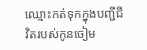ឈ្មោះកត់ទុកក្នុងបញ្ជីជីវិតរបស់កូនចៀម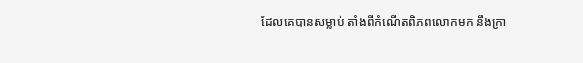ដែលគេបានសម្លាប់ តាំងពីកំណើតពិភពលោកមក នឹងក្រា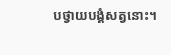បថ្វាយបង្គំសត្វនោះ។